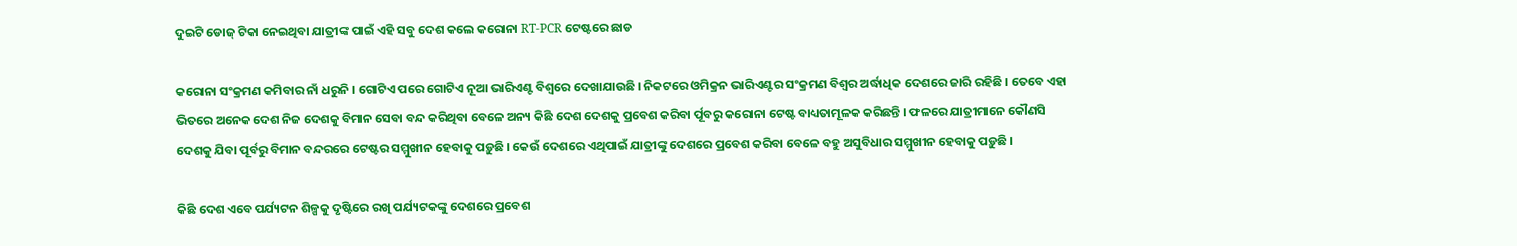ଦୁଇଟି ଡୋଜ୍‌ ଟିକା ନେଇଥିବା ଯାତ୍ରୀଙ୍କ ପାଇଁ ଏହି ସବୁ ଦେଶ କଲେ କରୋନା RT-PCR ଟେଷ୍ଟରେ ଛାଡ

କରୋନା ସଂକ୍ରମଣ କମିବାର ନାଁ ଧରୁନି । ଗୋଟିଏ ପରେ ଗୋଟିଏ ନୂଆ ଭାରିଏଣ୍ଟ ବିଶ୍ୱରେ ଦେଖାଯାଉଛି । ନିକଟରେ ଓମିକ୍ରନ ଭାରିଏଣ୍ଟର ସଂକ୍ରମଣ ବିଶ୍ୱର ଅର୍ଦ୍ଧାଧିକ ଦେଶରେ ଜାରି ରହିଛି । ତେବେ ଏହା ଭିତରେ ଅନେକ ଦେଶ ନିଜ ଦେଶକୁ ବିମାନ ସେବା ବନ୍ଦ କରିଥିବା ବେଳେ ଅନ୍ୟ କିଛି ଦେଶ ଦେଶକୁ ପ୍ରବେଶ କରିବା ର୍ପୂବରୁ କରୋନା ଟେଷ୍ଟ ବାଧ୍ୟତାମୂଳକ କରିଛନ୍ତି । ଫଳରେ ଯାତ୍ରୀମାନେ କୌଣସି ଦେଶକୁ ଯିବା ପୂର୍ବରୁ ବିମାନ ବନ୍ଦରରେ ଟେଷ୍ଟର ସମ୍ମୁଖୀନ ହେବାକୁ ପଡ଼ୁଛି । କେଉଁ ଦେଶରେ ଏଥିପାଇଁ ଯାତ୍ରୀଙ୍କୁ ଦେଶରେ ପ୍ରବେଶ କରିବା ବେଳେ ବହୁ ଅସୁବିଧାର ସମ୍ମୁଖୀନ ହେବାକୁ ପଡ଼ୁଛି ।

କିଛି ଦେଶ ଏବେ ପର୍ଯ୍ୟଟନ ଶିଳ୍ପକୁ ଦୃଷ୍ଟିରେ ରଖି ପର୍ଯ୍ୟଟକଙ୍କୁ ଦେଶରେ ପ୍ରବେଶ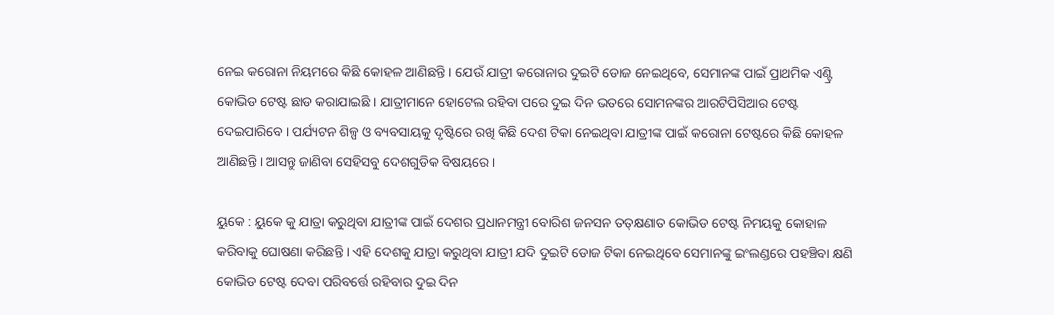ନେଇ କରୋନା ନିୟମରେ କିଛି କୋହଳ ଆଣିଛନ୍ତି । ଯେଉଁ ଯାତ୍ରୀ କରୋନାର ଦୁଇଟି ଡୋଜ ନେଇଥିବେ, ସେମାନଙ୍କ ପାଇଁ ପ୍ରାଥମିକ ଏଣ୍ଟ୍ରି କୋଭିଡ ଟେଷ୍ଟ ଛାଡ କରାଯାଇଛି । ଯାତ୍ରୀମାନେ ହୋଟେଲ ରହିବା ପରେ ଦୁଇ ଦିନ ଭତରେ ସୋମନଙ୍କର ଆରଟିପିସିଆର ଟେଷ୍ଟ ଦେଇପାରିବେ । ପର୍ଯ୍ୟଟନ ଶିଳ୍ପ ଓ ବ୍ୟବସାୟକୁ ଦୃଷ୍ଟିରେ ରଖି କିଛି ଦେଶ ଟିକା ନେଇଥିବା ଯାତ୍ରୀଙ୍କ ପାଇଁ କରୋନା ଟେଷ୍ଟରେ କିଛି କୋହଳ ଆଣିଛନ୍ତି । ଆସନ୍ତୁ ଜାଣିବା ସେହିସବୁ ଦେଶଗୁଡିକ ବିଷୟରେ ।

ୟୁକେ : ୟୁକେ କୁ ଯାତ୍ରା କରୁଥିବା ଯାତ୍ରୀଙ୍କ ପାଇଁ ଦେଶର ପ୍ରଧାନମନ୍ତ୍ରୀ ବୋରିଶ ଜନସନ ତତ୍‌କ୍ଷଣାତ କୋଭିଡ ଟେଷ୍ଟ ନିମୟକୁ କୋହାଳ କରିବାକୁ ଘୋଷଣା କରିଛନ୍ତି । ଏହି ଦେଶକୁ ଯାତ୍ରା କରୁଥିବା ଯାତ୍ରୀ ଯଦି ଦୁଇଟି ଡୋଜ ଟିକା ନେଇଥିବେ ସେମାନଙ୍କୁ ଇଂଲଣ୍ଡରେ ପହଞ୍ଚିବା କ୍ଷଣି କୋଭିଡ ଟେଷ୍ଟ ଦେବା ପରିବର୍ତ୍ତେ ରହିବାର ଦୁଇ ଦିନ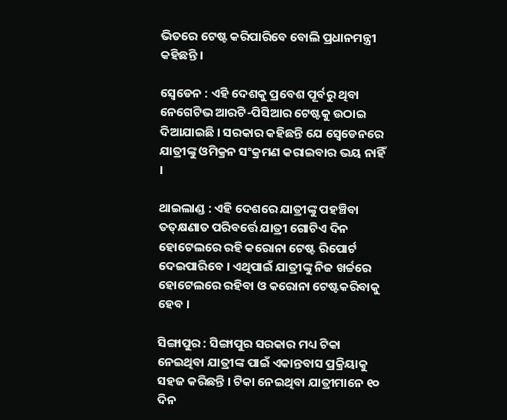ଭିତରେ ଟେଷ୍ଟ କରିପାରିବେ ବୋଲି ପ୍ରଧାନମନ୍ତ୍ରୀ କହିଛନ୍ତି ।

ସ୍ୱେଡେନ : ଏହି ଦେଶକୁ ପ୍ରବେଶ ପୂର୍ବରୁ ଥିବା ନେଗେଟିଭ ଆରଟି-ପିସିଆର ଟେଷ୍ଟକୁ ଉଠାଇ ଦିଆଯାଇଛି । ସରକାର କହିଛନ୍ତି ଯେ ସ୍ୱେଡେନରେ ଯାତ୍ରୀଙ୍କୁ ଓମିକ୍ରନ ସଂକ୍ରମଣ କରାଇବାର ଭୟ ନାହିଁ ।

ଥାଇଲାଣ୍ଡ : ଏହି ଦେଶରେ ଯାତ୍ରୀଙ୍କୁ ପହଞ୍ଚିବା ତତ୍‌କ୍ଷଣାତ ପରିବର୍ତ୍ତେ ଯାତ୍ରୀ ଗୋଟିଏ ଦିନ ହୋଟେଲରେ ରହି କରୋନା ଟେଷ୍ଟ ରିପୋର୍ଟ ଦେଇପାରିବେ । ଏଥିପାଇଁ ଯାତ୍ରୀଙ୍କୁ ନିଜ ଖର୍ଚ୍ଚରେ ହୋଟେଲରେ ରହିବା ଓ କରୋନା ଟେଷ୍ଟକରିବାକୁ ହେବ ।

ସିଙ୍ଗାପୁର : ସିଙ୍ଗାପୁର ସରକାର ମଧ୍ୟ ଟିକା ନେଇଥିବା ଯାତ୍ରୀଙ୍କ ପାଇଁ ଏକାନ୍ତବାସ ପ୍ରକ୍ରିୟାକୁ ସହଜ କରିଛନ୍ତି । ଟିକା ନେଇଥିବା ଯାତ୍ରୀମାନେ ୧୦ ଦିନ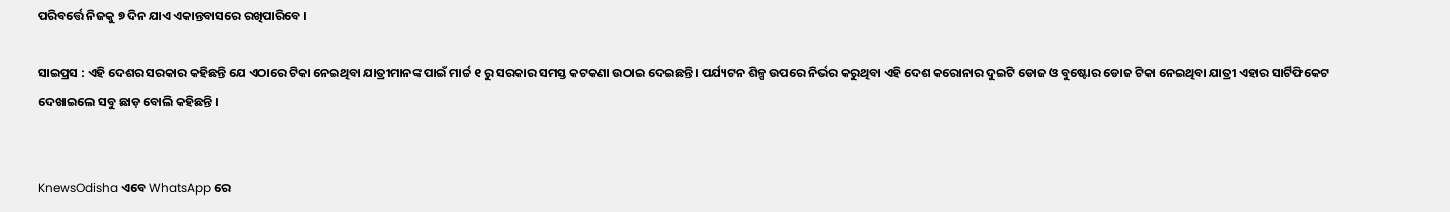ପରିବର୍ତ୍ତେ ନିଜକୁ ୭ ଦିନ ଯାଏ ଏକାନ୍ତବାସରେ ରଖିପାରିବେ ।

ସାଇପ୍ରସ : ଏହି ଦେଶର ସରକାର କହିଛନ୍ତି ଯେ ଏଠାରେ ଟିକା ନେଇଥିବା ଯାତ୍ରୀମାନଙ୍କ ପାଇଁ ମାର୍ଚ୍ଚ ୧ ରୁ ସରକାର ସମସ୍ତ କଟକଣା ଉଠାଇ ଦେଇଛନ୍ତି । ପର୍ଯ୍ୟଟନ ଶିଳ୍ପ ଉପରେ ନିର୍ଭର କରୁଥିବା ଏହି ଦେଶ କରୋନାର ଦୁଇଟି ଡୋଜ ଓ ବୁଷ୍ଟୋର ଡୋଜ ଟିକା ନେଇଥିବା ଯାତ୍ରୀ ଏହାର ସାର୍ଟିଫିକେଟ ଦେଖାଇଲେ ସବୁ ଛାଡ଼ ବୋଲି କହିଛନ୍ତି ।


KnewsOdisha ଏବେ WhatsApp ରେ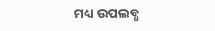ମଧ୍ୟ ଉପଲବ୍ଧ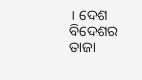। ଦେଶ ବିଦେଶର ତାଜା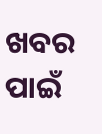ଖବର ପାଇଁ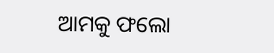ଆମକୁ ଫଲୋ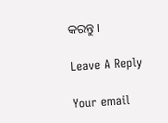କରନ୍ତୁ ।

Leave A Reply

Your email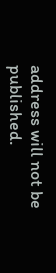address will not be published.